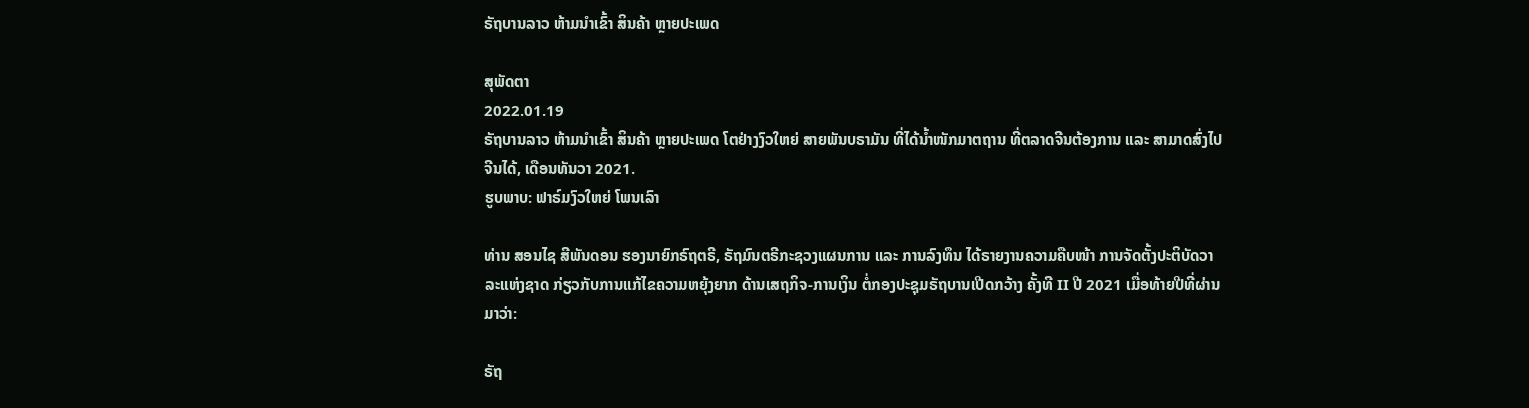ຣັຖບານລາວ ຫ້າມນຳເຂົ້າ ສິນຄ້າ ຫຼາຍປະເພດ

ສຸພັດຕາ
2022.01.19
ຣັຖບານລາວ ຫ້າມນຳເຂົ້າ ສິນຄ້າ ຫຼາຍປະເພດ ໂຕຢ່າງງົວໃຫຍ່ ສາຍພັນບຣາມັນ ທີ່ໄດ້ນ້ຳໜັກມາຕຖານ ທີ່ຕລາດຈີນຕ້ອງການ ແລະ ສາມາດສົ່ງໄປຈີນໄດ້, ເດືອນທັນວາ 2021.
ຮູບພາບ: ຟາຣ໌ມງົວໃຫຍ່ ໂພນເລົາ

ທ່ານ ສອນໄຊ ສີພັນດອນ ຮອງນາຍົກຣົຖຕຣີ, ຣັຖມົນຕຣີກະຊວງແຜນການ ແລະ ການລົງທຶນ ໄດ້ຣາຍງານຄວາມຄືບໜ້າ ການຈັດຕັ້ງປະຕິບັດວາລະແຫ່ງຊາດ ກ່ຽວກັບການແກ້ໄຂຄວາມຫຍຸ້ງຍາກ ດ້ານເສຖກິຈ-ການເງິນ ຕໍ່ກອງປະຊຸມຣັຖບານເປີດກວ້າງ ຄັ້ງທີ II ປີ 2021 ເມື່ອທ້າຍປີທີ່ຜ່ານມາວ່າ:

ຣັຖ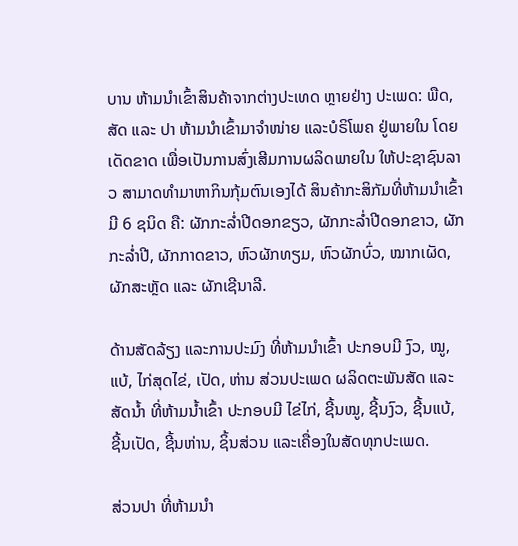ບານ ຫ້າມນໍາເຂົ້າສິນຄ້າຈາກຕ່າງປະເທດ ຫຼາຍຢ່າງ ປະເພດ: ພືດ, ສັດ ແລະ ປາ ຫ້າມນໍາເຂົ້າມາຈໍາໜ່າຍ ແລະບໍຣິໂພຄ ຢູ່ພາຍໃນ ໂດຍເດັດຂາດ ເພື່ອເປັນການສົ່ງເສີມການຜລິດພາຍໃນ ໃຫ້ປະຊາຊົນລາວ ສາມາດທໍາມາຫາກິນກຸ້ມຕົນເອງໄດ້ ສິນຄ້າກະສິກັມທີ່ຫ້າມນໍາເຂົ້າ ມີ 6 ຊນິດ ຄື: ຜັກກະລໍ່າປີດອກຂຽວ, ຜັກກະລໍ່າປີດອກຂາວ, ຜັກກະລໍ່າປີ, ຜັກກາດຂາວ, ຫົວຜັກທຽມ, ຫົວຜັກບົ່ວ, ໝາກເຜັດ, ຜັກສະຫຼັດ ແລະ ຜັກເຊີນາລີ.

ດ້ານສັດລ້ຽງ ແລະການປະມົງ ທີ່ຫ້າມນໍາເຂົ້າ ປະກອບມີ ງົວ, ໝູ, ແບ້, ໄກ່ສຸດໄຂ່, ເປັດ, ຫ່ານ ສ່ວນປະເພດ ຜລິດຕະພັນສັດ ແລະສັດນໍ້າ ທີ່ຫ້າມນໍ້າເຂົ້າ ປະກອບມີ ໄຂ່ໄກ່, ຊີ້ນໝູ, ຊີ້ນງົວ, ຊີ້ນແບ້, ຊີ້ນເປັດ, ຊີ້ນຫ່ານ, ຊິ້ນສ່ວນ ແລະເຄື່ອງໃນສັດທຸກປະເພດ.

ສ່ວນປາ ທີ່ຫ້າມນໍາ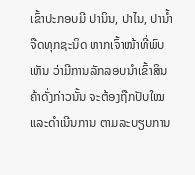ເຂົ້າປະກອບມີ ປານິນ, ປາໄນ, ປານໍ້າຈືດທຸກຊະນິດ ຫາກເຈົ້າໜ້າທີ່ພົບເຫັນ ວ່າມີການລັກລອບນໍາເຂົ້າສິນຄ້າດັ່ງກ່າວນັ້ນ ຈະຕ້ອງຖືກປັບໃໝ ແລະດໍາເນີນການ ຕາມລະບຽບການ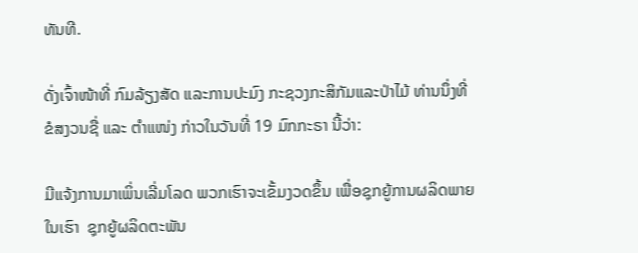ທັນທີ.

ດັ່ງເຈົ້າໜ້າທີ່ ກົມລ້ຽງສັດ ແລະການປະມົງ ກະຊວງກະສິກັມແລະປ່າໄມ້ ທ່ານນຶ່ງທີ່ຂໍສງວນຊື່ ແລະ ຕໍາແໜ່ງ ກ່າວໃນວັນທີ່ 19 ມົກກະຣາ ນີ້ວ່າ:

ມີແຈ້ງການມາເພິ່ນເລີ່ມໂລດ ພວກເຮົາຈະເຂັ້ມງວດຂຶ້ນ ເພື່ອຊຸກຍູ້ການຜລິດພາຍໃນເຮົາ  ຊຸກຍູ້ຜລິດຕະພັນ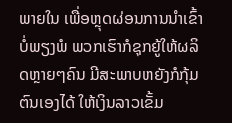ພາຍໃນ ເພື່ອຫຼຸດຜ່ອນການນໍາເຂົ້າ ບໍ່ພຽງພໍ ພວກເຮົາກໍຊຸກຍູ້ໃຫ້ຜລິດຫຼາຍໆຄົນ ມີສະພາບຫຍັງກໍກຸ້ມຕົນເອງໄດ້ ໃຫ້ເງິນລາວເຂັ້ມ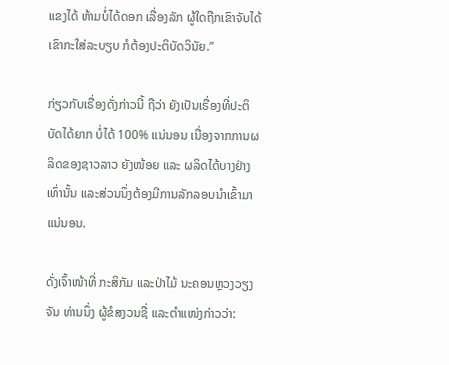ແຂງໄດ້ ຫ້າມບໍ່ໄດ້ດອກ ເລື່ອງລັກ ຜູ້ໃດຖືກເຂົາຈັບໄດ້ ເຂົາກະໃສ່ລະບຽບ ກໍຕ້ອງປະຕິບັດວິນັຍ.”

ກ່ຽວກັບເຣື່ອງດັ່ງກ່າວນີ້ ຖືວ່າ ຍັງເປັນເຣື່ອງທີ່ປະຕິບັດໄດ້ຍາກ ບໍ່ໄດ້ 100% ແນ່ນອນ ເນື່ອງຈາກການຜລິດຂອງຊາວລາວ ຍັງໜ້ອຍ ແລະ ຜລິດໄດ້ບາງຢ່າງ ເທົ່ານັ້ນ ແລະສ່ວນນຶ່ງຕ້ອງມີການລັກລອບນໍາເຂົ້າມາແນ່ນອນ.

ດັ່ງເຈົ້າໜ້າທີ່ ກະສິກັມ ແລະປ່າໄມ້ ນະຄອນຫຼວງວຽງຈັນ ທ່ານນຶ່ງ ຜູ້ຂໍສງວນຊື່ ແລະຕໍາແໜ່ງກ່າວວ່າ: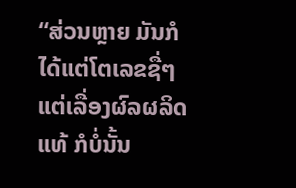“ສ່ວນຫຼາຍ ມັນກໍໄດ້ແຕ່ໂຕເລຂຊື່ໆ ແຕ່ເລື່ອງຜົລຜລິດແທ້ ກໍບໍ່ນັ້ນ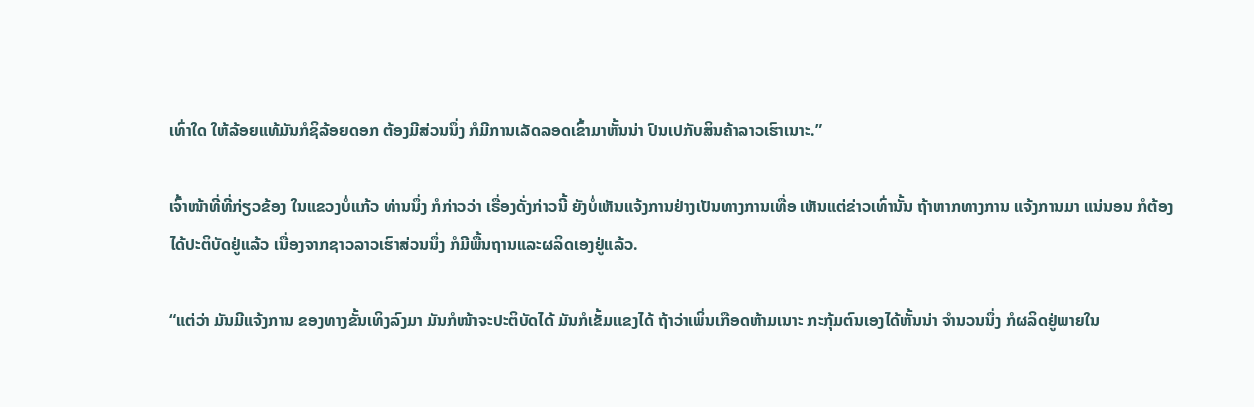ເທົ່າໃດ ໃຫ້ລ້ອຍແທ້ມັນກໍຊິລ້ອຍດອກ ຕ້ອງມີສ່ວນນຶ່ງ ກໍມີການເລັດລອດເຂົ້າມາຫັ້ນນ່າ ປົນເປກັບສິນຄ້າລາວເຮົາເນາະ.”

ເຈົ້າໜ້າທີ່ທີ່ກ່ຽວຂ້ອງ ໃນແຂວງບໍ່ແກ້ວ ທ່ານນຶ່ງ ກໍກ່າວວ່າ ເຣື່ອງດັ່ງກ່າວນີ້ ຍັງບໍ່ເຫັນແຈ້ງການຢ່າງເປັນທາງການເທື່ອ ເຫັນແຕ່ຂ່າວເທົ່ານັ້ນ ຖ້າຫາກທາງການ ແຈ້ງການມາ ແນ່ນອນ ກໍຕ້ອງໄດ້ປະຕິບັດຢູ່ແລ້ວ ເນື່ອງຈາກຊາວລາວເຮົາສ່ວນນຶ່ງ ກໍມີພື້ນຖານແລະຜລິດເອງຢູ່ແລ້ວ.

“ແຕ່ວ່າ ມັນມີແຈ້ງການ ຂອງທາງຂັ້ນເທິງລົງມາ ມັນກໍໜ້າຈະປະຕິບັດໄດ້ ມັນກໍເຂັ້ມແຂງໄດ້ ຖ້າວ່າເພິ່ນເກືອດຫ້າມເນາະ ກະກຸ້ມຕົນເອງໄດ້ຫັ້ນນ່າ ຈໍານວນນຶ່ງ ກໍຜລິດຢູ່ພາຍໃນ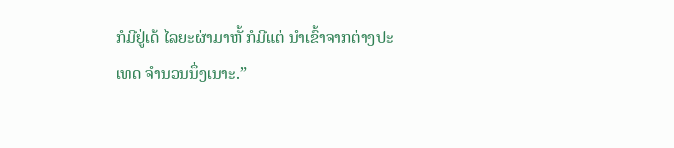ກໍມີຢູ່ເດ້ ໄລຍະຜ່າມາຫັ້ ກໍມີແຕ່ ນໍາເຂົ້າຈາກຕ່າງປະເທດ ຈໍານວນນຶ່ງເນາະ.”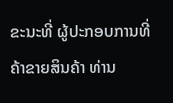ຂະນະທີ່ ຜູ້ປະກອບການທີ່ຄ້າຂາຍສິນຄ້າ ທ່ານ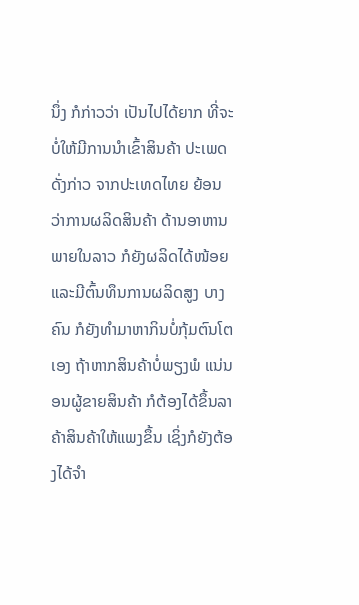ນຶ່ງ ກໍກ່າວວ່າ ເປັນໄປໄດ້ຍາກ ທີ່ຈະບໍ່ໃຫ້ມີການນໍາເຂົ້າສິນຄ້າ ປະເພດດັ່ງກ່າວ ຈາກປະເທດໄທຍ ຍ້ອນວ່າການຜລິດສິນຄ້າ ດ້ານອາຫານພາຍໃນລາວ ກໍຍັງຜລິດໄດ້ໜ້ອຍ ແລະມີຕົ້ນທຶນການຜລິດສູງ ບາງຄົນ ກໍຍັງທໍາມາຫາກິນບໍ່ກຸ້ມຕົນໂຕເອງ ຖ້າຫາກສິນຄ້າບໍ່ພຽງພໍ ແນ່ນອນຜູ້ຂາຍສິນຄ້າ ກໍຕ້ອງໄດ້ຂຶ້ນລາຄ້າສິນຄ້າໃຫ້ແພງຂຶ້ນ ເຊິ່ງກໍຍັງຕ້ອງໄດ້ຈໍາ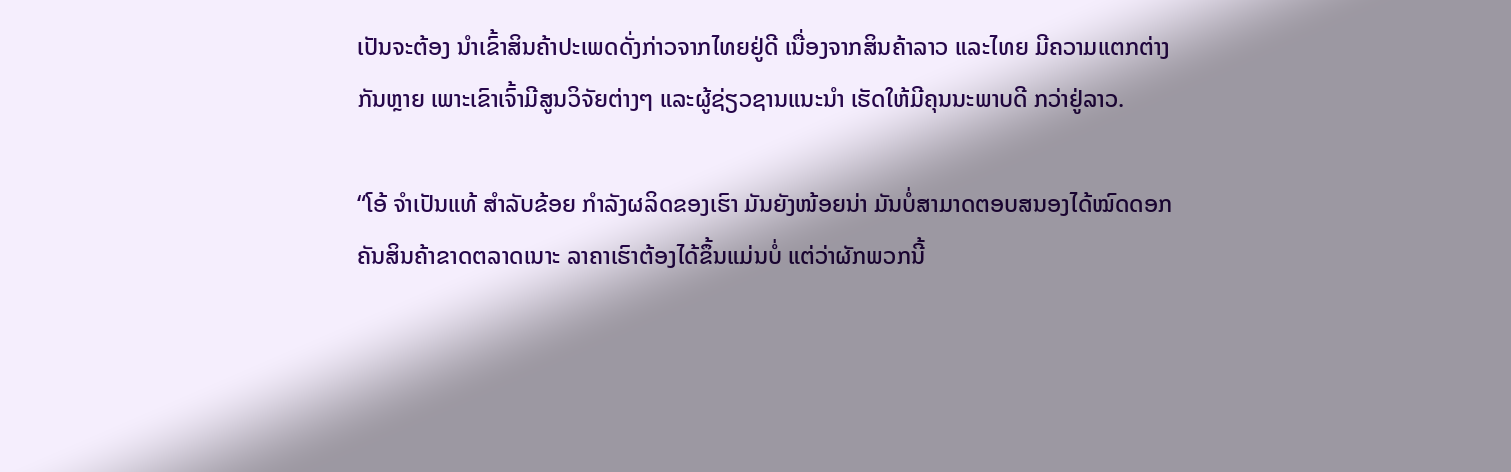ເປັນຈະຕ້ອງ ນໍາເຂົ້າສິນຄ້າປະເພດດັ່ງກ່າວຈາກໄທຍຢູ່ດີ ເນື່ອງຈາກສິນຄ້າລາວ ແລະໄທຍ ມີຄວາມແຕກຕ່າງກັນຫຼາຍ ເພາະເຂົາເຈົ້າມີສູນວິຈັຍຕ່າງໆ ແລະຜູ້ຊ່ຽວຊານແນະນໍາ ເຮັດໃຫ້ມີຄຸນນະພາບດີ ກວ່າຢູ່ລາວ.

“ໂອ້ ຈໍາເປັນແທ້ ສໍາລັບຂ້ອຍ ກໍາລັງຜລິດຂອງເຮົາ ມັນຍັງໜ້ອຍນ່າ ມັນບໍ່ສາມາດຕອບສນອງໄດ້ໝົດດອກ ຄັນສິນຄ້າຂາດຕລາດເນາະ ລາຄາເຮົາຕ້ອງໄດ້ຂຶ້ນແມ່ນບໍ່ ແຕ່ວ່າຜັກພວກນີ້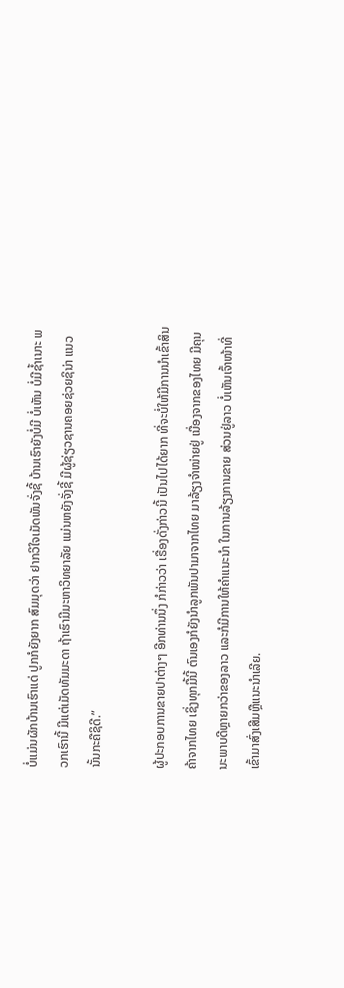ບໍ່ແມ່ນຜັກບ້ານເຮົາແດ່ ປູກກໍຍັງຍາກ ສົມມຸດວ່າ ຢາກວິໃຈເມັດພັນຈັ່ງຊີ້ ບ້ານເຮົາຍັງບໍ່ມີ ບໍ່ເຫັນ ບໍ່ມີຊໍ້າເນາະ ພວກເຮົານີ້ ມີແຕ່ເມັດທັມມະດາ ຖ້າເຮົາມີມະຫາວິທຍາລັຍ ແມ່ນຫຍັງຈັ່ງຊີ້ ມີຜູ້ຊ່ຽວຊານຄອຍຊ່ວຍຊິນ່າ ແນວນັ້ນກະຄືຊິດີ.”

ຜູ້ປະກອບການຂາຍປາຕ່າງໆ ອີກທ່ານນຶ່ງ ກໍກ່າວວ່າ ເຣື່ອງດັ່ງກ່າວນີ້ ເປັນໄປໄດ້ຍາກ ທີ່ຈະບໍ່ໃຫ້ມີການນໍາເຂົ້າສິນຄ້າຈາກໄທຍ ເຊິ່ງທຸກມື້ນີ້ ຕົນເອງກໍຍັງນໍາລູກພັນປາມາຈາກໄທຍ ມາລ້ຽງຈໍາໜ່າຍຢູ່ ເນື່ອງຈາກຂອງໄທຍ ມີຄຸນນະພາບດີຫຼາຍກວ່າຂອງລາວ ແລະກໍມີການໃຫ້ຄໍາແນະນໍາ ໃນການລ້ຽງການຂາຍ ສ່ວນຢູ່ລາວ ບໍ່ເຫັນເຈົ້າໜ້າທີ່ ເຂົ້າມາສົ່ງເສີມຫຼືແນະນໍາເລີຍ.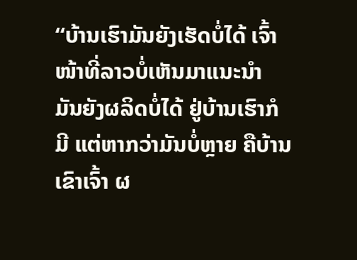“ບ້ານເຮົາມັນຍັງເຮັດບໍ່ໄດ້ ເຈົ້າໜ້າທີ່ລາວບໍ່ເຫັນມາແນະນໍາ ມັນຍັງຜລິດບໍ່ໄດ້ ຢູ່ບ້ານເຮົາກໍມີ ແຕ່ຫາກວ່າມັນບໍ່ຫຼາຍ ຄືບ້ານເຂົາເຈົ້າ ຜ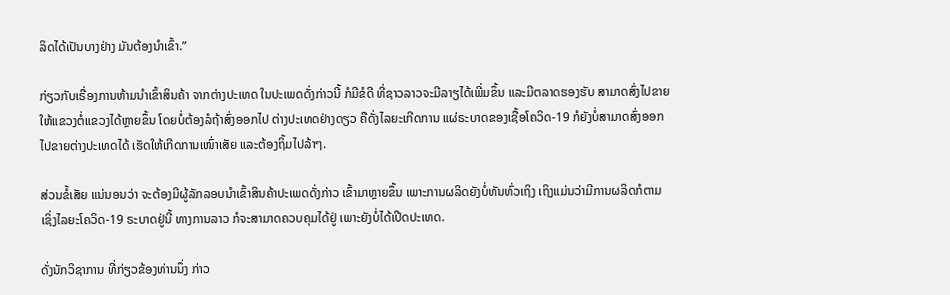ລິດໄດ້ເປັນບາງຢ່າງ ມັນຕ້ອງນໍາເຂົ້າ.”

ກ່ຽວກັບເຣື່ອງການຫ້າມນໍາເຂົ້າສິນຄ້າ ຈາກຕ່າງປະເທດ ໃນປະເພດດັ່ງກ່າວນີ້ ກໍມີຂໍດີ ທີ່ຊາວລາວຈະມີລາຽໄດ້ເພີ່ມຂຶ້ນ ແລະມີຕລາດຮອງຮັບ ສາມາດສົ່ງໄປຂາຍໃຫ້ແຂວງຕໍ່ແຂວງໄດ້ຫຼາຍຂຶ້ນ ໂດຍບໍ່ຕ້ອງລໍຖ້າສົ່ງອອກໄປ ຕ່າງປະເທດຢ່າງດຽວ ຄືດັ່ງໄລຍະເກີດການ ແຜ່ຣະບາດຂອງເຊື້ອໂຄວິດ-19 ກໍຍັງບໍ່ສາມາດສົ່ງອອກໄປຂາຍຕ່າງປະເທດໄດ້ ເຮັດໃຫ້ເກີດການເໜົ່າເສັຍ ແລະຕ້ອງຖິ້ມໄປລ້າໆ.

ສ່ວນຂໍ້ເສັຍ ແນ່ນອນວ່າ ຈະຕ້ອງມີຜູ້ລັກລອບນໍາເຂົ້າສິນຄ້າປະເພດດັ່ງກ່າວ ເຂົ້າມາຫຼາຍຂຶ້ນ ເພາະການຜລິດຍັງບໍ່ທັນທົ່ວເຖິງ ເຖິງແມ່ນວ່າມີການຜລິດກໍຕາມ ເຊິ່ງໄລຍະໂຄວິດ-19 ຣະບາດຢູ່ນີ້ ທາງການລາວ ກໍຈະສາມາດຄວບຄຸມໄດ້ຢູ່ ເພາະຍັງບໍ່ໄດ້ເປີດປະເທດ.

ດັ່ງນັກວິຊາການ ທີ່ກ່ຽວຂ້ອງທ່ານນຶ່ງ ກ່າວ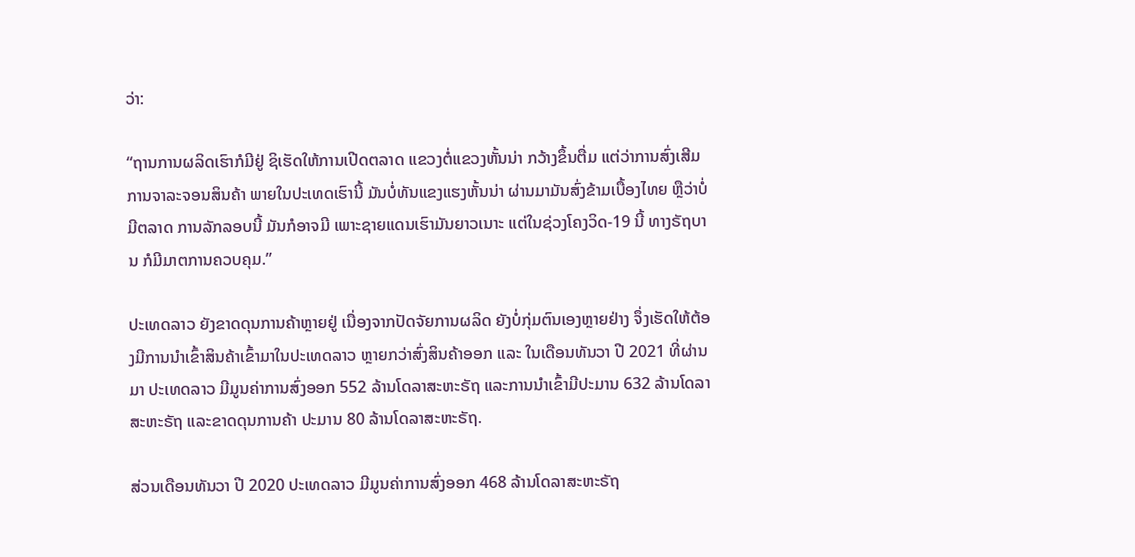ວ່າ:

“ຖານການຜລິດເຮົາກໍມີຢູ່ ຊິເຮັດໃຫ້ການເປີດຕລາດ ແຂວງຕໍ່ແຂວງຫັ້ນນ່າ ກວ້າງຂຶ້ນຕື່ມ ແຕ່ວ່າການສົ່ງເສີມ ການຈາລະຈອນສິນຄ້າ ພາຍໃນປະເທດເຮົານີ້ ມັນບໍ່ທັນແຂງແຮງຫັ້ນນ່າ ຜ່ານມາມັນສົ່ງຂ້າມເບື້ອງໄທຍ ຫຼືວ່າບໍ່ມີຕລາດ ການລັກລອບນີ້ ມັນກໍອາຈມີ ເພາະຊາຍແດນເຮົາມັນຍາວເນາະ ແຕ່ໃນຊ່ວງໂຄງວິດ-19 ນີ້ ທາງຣັຖບານ ກໍມີມາຕການຄວບຄຸມ.”

ປະເທດລາວ ຍັງຂາດດຸນການຄ້າຫຼາຍຢູ່ ເນື່ອງຈາກປັດຈັຍການຜລິດ ຍັງບໍ່ກຸ່ມຕົນເອງຫຼາຍຢ່າງ ຈຶ່ງເຮັດໃຫ້ຕ້ອງມີການນໍາເຂົ້າສິນຄ້າເຂົ້າມາໃນປະເທດລາວ ຫຼາຍກວ່າສົ່ງສິນຄ້າອອກ ແລະ ໃນເດືອນທັນວາ ປີ 2021 ທີ່ຜ່ານມາ ປະເທດລາວ ມີມູນຄ່າການສົ່ງອອກ 552 ລ້ານໂດລາສະຫະຣັຖ ແລະການນໍາເຂົ້າມີປະມານ 632 ລ້ານໂດລາສະຫະຣັຖ ແລະຂາດດຸນການຄ້າ ປະມານ 80 ລ້ານໂດລາສະຫະຣັຖ.

ສ່ວນເດືອນທັນວາ ປີ 2020 ປະເທດລາວ ມີມູນຄ່າການສົ່ງອອກ 468 ລ້ານໂດລາສະຫະຣັຖ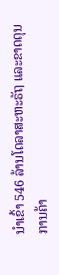ນໍາເຂົ້າ 546 ລ້ານໂດລາສະຫະຣັຖ ແລະຂາດດຸນການຄ້າ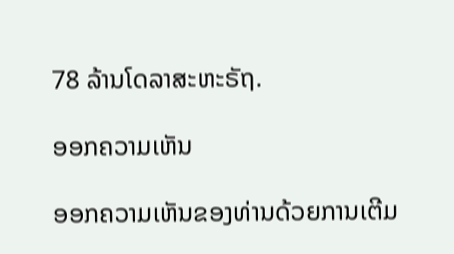78 ລ້ານໂດລາສະຫະຣັຖ.

ອອກຄວາມເຫັນ

ອອກຄວາມເຫັນຂອງທ່ານດ້ວຍການເຕີມ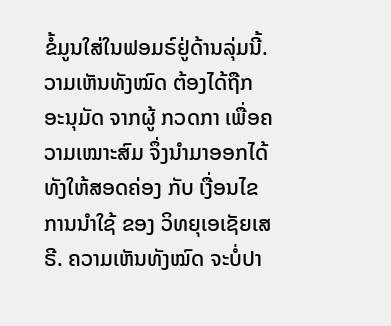ຂໍ້ມູນໃສ່ໃນຟອມຣ໌ຢູ່ດ້ານລຸ່ມນີ້. ວາມເຫັນທັງໝົດ ຕ້ອງໄດ້ຖືກ ອະນຸມັດ ຈາກຜູ້ ກວດກາ ເພື່ອຄວາມເໝາະສົມ ຈຶ່ງນໍາມາອອກໄດ້ ທັງໃຫ້ສອດຄ່ອງ ກັບ ເງື່ອນໄຂ ການນຳໃຊ້ ຂອງ ວິທຍຸເອເຊັຍເສຣີ. ຄວາມເຫັນທັງໝົດ ຈະບໍ່ປາ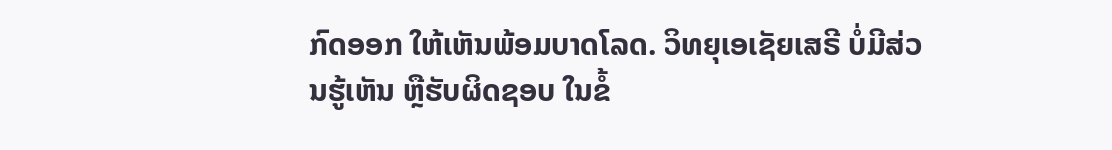ກົດອອກ ໃຫ້ເຫັນພ້ອມບາດໂລດ. ວິທຍຸເອເຊັຍເສຣີ ບໍ່ມີສ່ວນຮູ້ເຫັນ ຫຼືຮັບຜິດຊອບ ໃນຂໍ້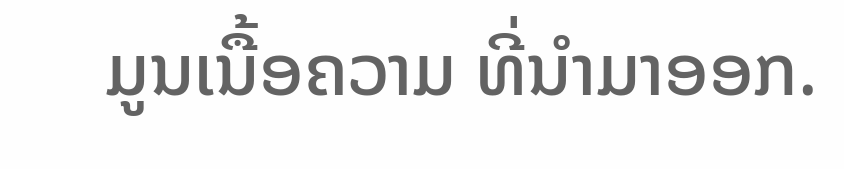ມູນເນື້ອຄວາມ ທີ່ນໍາມາອອກ.